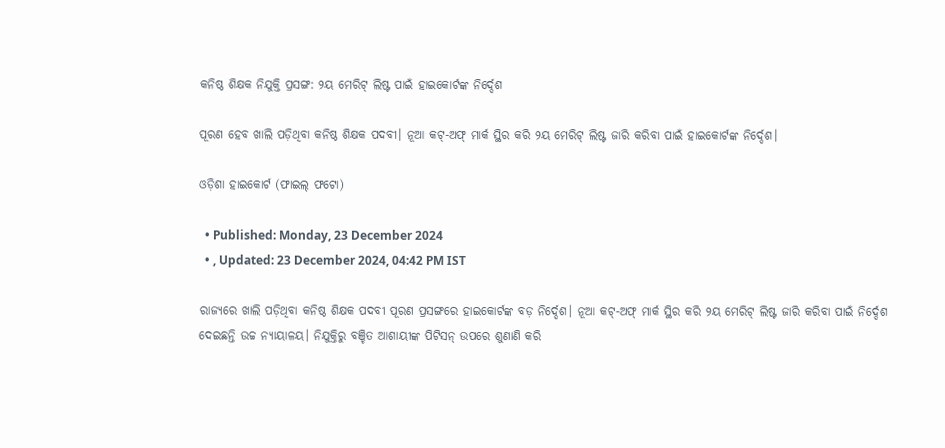କନିଷ୍ଠ ଶିକ୍ଷକ ନିଯୁକ୍ତି ପ୍ରସଙ୍ଗ: ୨ୟ ମେରିଟ୍‌ ଲିଷ୍ଟ ପାଇଁ ହାଇକୋର୍ଟଙ୍କ ନିର୍ଦ୍ଦେଶ

ପୂରଣ ହେବ ଖାଲି ପଡ଼ିଥିବା କନିଷ୍ଠ ଶିକ୍ଷକ ପଦବୀ। ନୂଆ କଟ୍-ଅଫ୍ ମାର୍କ ସ୍ଥିର କରି ୨ୟ ମେରିଟ୍ ଲିଷ୍ଟ ଜାରି କରିବା ପାଇଁ ହାଇକୋର୍ଟଙ୍କ ନିର୍ଦ୍ଦେଶ।

ଓଡ଼ିଶା ହାଇକୋର୍ଟ (ଫାଇଲ୍ ଫଟୋ)

  • Published: Monday, 23 December 2024
  • , Updated: 23 December 2024, 04:42 PM IST

ରାଜ୍ୟରେ ଖାଲି ପଡ଼ିଥିବା କନିଷ୍ଠ ଶିକ୍ଷକ ପଦବୀ ପୂରଣ ପ୍ରସଙ୍ଗରେ ହାଇକୋର୍ଟଙ୍କ ବଡ଼ ନିର୍ଦ୍ଦେଶ। ନୂଆ କଟ୍-ଅଫ୍ ମାର୍କ ସ୍ଥିର କରି ୨ୟ ମେରିଟ୍ ଲିଷ୍ଟ ଜାରି କରିବା ପାଇଁ ନିର୍ଦ୍ଦେଶ ଦେଇଛନ୍ତି ଉଚ୍ଚ ନ୍ୟାୟାଳୟ। ନିଯୁକ୍ତିରୁ ବଞ୍ଚିତ ଆଶାୟୀଙ୍କ ପିଟିସନ୍ ଉପରେ ଶୁଣାଣି କରି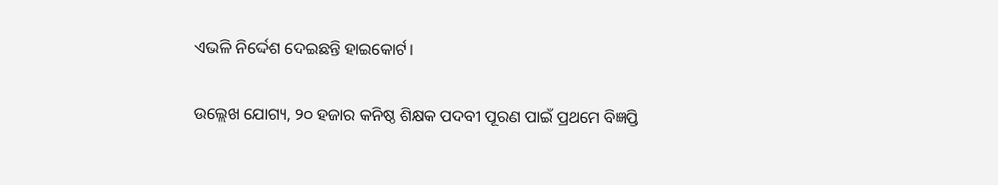ଏଭଳି ନିର୍ଦ୍ଦେଶ ଦେଇଛନ୍ତି ହାଇକୋର୍ଟ।

ଉଲ୍ଲେଖ ଯୋଗ୍ୟ, ୨୦ ହଜାର କନିଷ୍ଠ ଶିକ୍ଷକ ପଦବୀ ପୂରଣ ପାଇଁ ପ୍ରଥମେ ବିଜ୍ଞପ୍ତି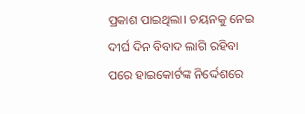ପ୍ରକାଶ ପାଇଥିଲା। ଚୟନକୁ ନେଇ ଦୀର୍ଘ ଦିନ ବିବାଦ ଲାଗି ରହିବା ପରେ ହାଇକୋର୍ଟଙ୍କ ନିର୍ଦ୍ଦେଶରେ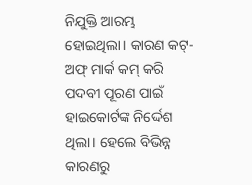ନିଯୁକ୍ତି ଆରମ୍ଭ ହୋଇଥିଲା। କାରଣ କଟ୍-ଅଫ୍ ମାର୍କ କମ୍ କରି ପଦବୀ ପୂରଣ ପାଇଁ ହାଇକୋର୍ଟଙ୍କ ନିର୍ଦ୍ଦେଶ ଥିଲା। ହେଲେ ବିଭିନ୍ନ କାରଣରୁ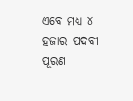ଏବେ ମଧ୍ୟ ୪ ହଜାର ପଦବୀ ପୂରଣ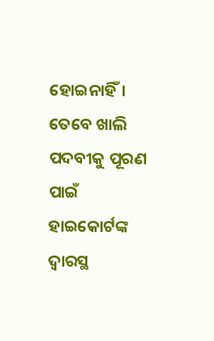ହୋଇନାହିଁ। ତେବେ ଖାଲି ପଦବୀକୁ ପୂରଣ ପାଇଁ ହାଇକୋର୍ଟଙ୍କ ଦ୍ୱାରସ୍ଥ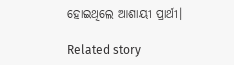ହୋଇଥିଲେ ଆଶାୟୀ ପ୍ରାର୍ଥୀ।

Related story